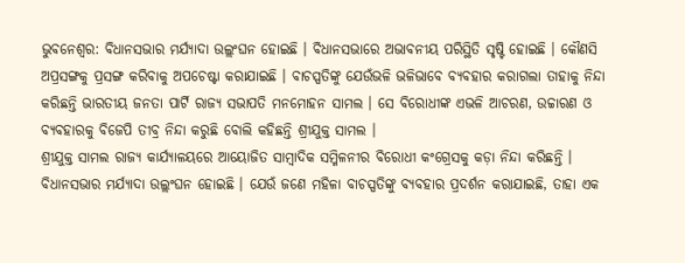ଭୁବନେଶ୍ୱର: ବିଧାନସଭାର ମର୍ଯ୍ୟାଦା ଉଲ୍ଲଂଘନ ହୋଇଛି । ବିଧାନସଭାରେ ଅଭାବନୀୟ ପରିସ୍ଥିତି ସୃଷ୍ଟି ହୋଇଛି । କୌଣସି ଅପ୍ରସଙ୍ଗକୁ ପ୍ରସଙ୍ଗ କରିବାକୁ ଅପଚେଷ୍ଟା କରାଯାଇଛି । ବାଚସ୍ପତିଙ୍କୁ ଯେଉଁଭଳି ଭଳିଭାବେ ବ୍ୟବହାର କରାଗଲା ତାହାକୁ ନିନ୍ଦା କରିଛନ୍ତି ଭାରତୀୟ ଜନତା ପାର୍ଟି ରାଜ୍ୟ ସଭାପତି ମନମୋହନ ସାମଲ । ସେ ବିରୋଧୀଙ୍କ ଏଭଳି ଆଚରଣ, ଉଚ୍ଚାରଣ ଓ ବ୍ୟବହାରକୁ ବିଜେପି ତୀବ୍ର ନିନ୍ଦା କରୁଛି ବୋଲି କହିଛନ୍ତି ଶ୍ରୀଯୁକ୍ତ ସାମଲ ।
ଶ୍ରୀଯୁକ୍ତ ସାମଲ ରାଜ୍ୟ କାର୍ଯ୍ୟାଳୟରେ ଆୟୋଜିତ ସାମ୍ବାଦିକ ସମ୍ମିଳନୀର ବିରୋଧୀ କଂଗ୍ରେସକୁ କଡ଼ା ନିନ୍ଦା କରିଛନ୍ତି । ବିଧାନସଭାର ମର୍ଯ୍ୟାଦା ଉଲ୍ଲଂଘନ ହୋଇଛି । ଯେଉଁ ଜଣେ ମହିଳା ବାଚସ୍ପତିଙ୍କୁ ବ୍ୟବହାର ପ୍ରଦର୍ଶନ କରାଯାଇଛି, ତାହା ଏକ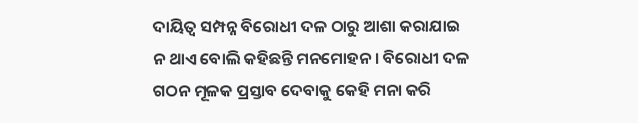ଦାୟିତ୍ୱ ସମ୍ପନ୍ନ ବିରୋଧୀ ଦଳ ଠାରୁ ଆଶା କରାଯାଇ ନ ଥାଏ ବୋଲି କହିଛନ୍ତି ମନମୋହନ । ବିରୋଧୀ ଦଳ ଗଠନ ମୂଳକ ପ୍ରସ୍ତାବ ଦେବାକୁ କେହି ମନା କରି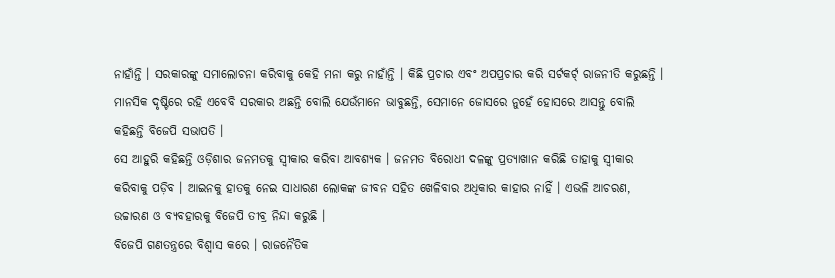ନାହାଁନ୍ତି । ସରକାରଙ୍କୁ ସମାଲୋଚନା କରିବାକୁ କେହି ମନା କରୁ ନାହାଁନ୍ତି । କିଛି ପ୍ରଚାର ଏବଂ ଅପପ୍ରଚାର କରି ସର୍ଟକର୍ଟ୍ ରାଜନୀତି କରୁଛନ୍ତି । ମାନସିକ ଦୃଷ୍ଟିରେ ରହି ଏବେବି ସରକାର ଅଛନ୍ତି ବୋଲି ଯେଉଁମାନେ ଭାବୁଛନ୍ତି, ସେମାନେ ଜୋସରେ ନୁହେଁ ହୋସରେ ଆସନ୍ତୁ ବୋଲି କହିଛନ୍ତି ବିଜେପି ସଭାପତି ।
ସେ ଆହୁରି କହିଛନ୍ତି ଓଡ଼ିଶାର ଜନମତକୁ ସ୍ୱୀକାର କରିବା ଆବଶ୍ୟକ । ଜନମତ ବିରୋଧୀ ଦଳଙ୍କୁ ପ୍ରତ୍ୟାଖାନ କରିଛି ତାହାକୁ ସ୍ୱୀକାର କରିବାକୁ ପଡ଼ିବ । ଆଇନକୁ ହାତକୁ ନେଇ ସାଧାରଣ ଲୋକଙ୍କ ଜୀବନ ସହିତ ଖେଳିବାର ଅଧିକାର କାହାର ନାହିଁ । ଏଭଳି ଆଚରଣ, ଉଚ୍ଚାରଣ ଓ ବ୍ୟବହାରକୁ ବିଜେପି ତୀବ୍ର ନିନ୍ଦା କରୁଛି ।
ବିଜେପି ଗଣତନ୍ତ୍ରରେ ବିଶ୍ୱାସ କରେ । ରାଜନୈତିକ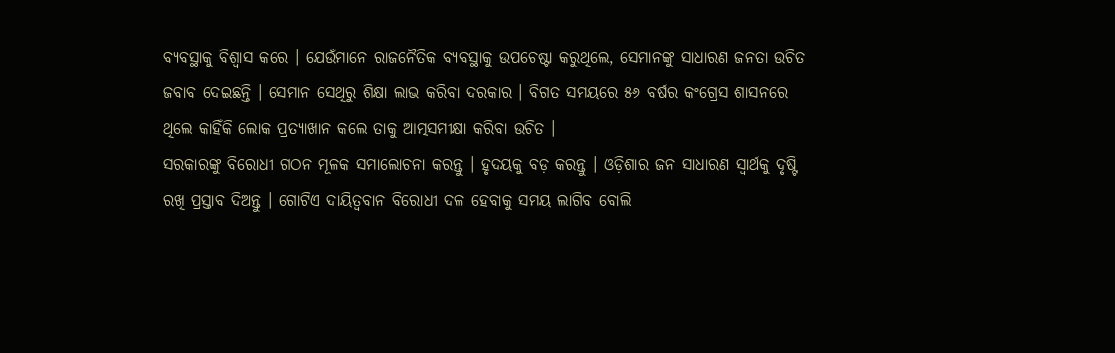ବ୍ୟବସ୍ଥାକୁ ବିଶ୍ୱାସ କରେ । ଯେଉଁମାନେ ରାଜନୈତିକ ବ୍ୟବସ୍ଥାକୁ ଉପଚେଷ୍ଟା କରୁଥିଲେ, ସେମାନଙ୍କୁ ସାଧାରଣ ଜନତା ଉଚିତ ଜବାବ ଦେଇଛନ୍ତି । ସେମାନ ସେଥିରୁ ଶିକ୍ଷା ଲାଭ କରିବା ଦରକାର । ବିଗତ ସମୟରେ ୫୬ ବର୍ଷର କଂଗ୍ରେସ ଶାସନରେ ଥିଲେ କାହିଁକି ଲୋକ ପ୍ରତ୍ୟାଖାନ କଲେ ତାକୁ ଆତ୍ମସମୀକ୍ଷା କରିବା ଉଚିତ ।
ସରକାରଙ୍କୁ ବିରୋଧୀ ଗଠନ ମୂଳକ ସମାଲୋଚନା କରନ୍ତୁ । ହୃଦୟକୁ ବଡ଼ କରନ୍ତୁ । ଓଡ଼ିଶାର ଜନ ସାଧାରଣ ସ୍ୱାର୍ଥକୁ ଦୃଷ୍ଟି ରଖି ପ୍ରସ୍ତାବ ଦିଅନ୍ତୁ । ଗୋଟିଏ ଦାୟିତ୍ୱବାନ ବିରୋଧୀ ଦଳ ହେବାକୁ ସମୟ ଲାଗିବ ବୋଲି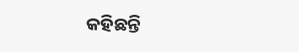କହିଛନ୍ତି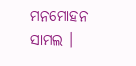ମନମୋହନ ସାମଲ ।